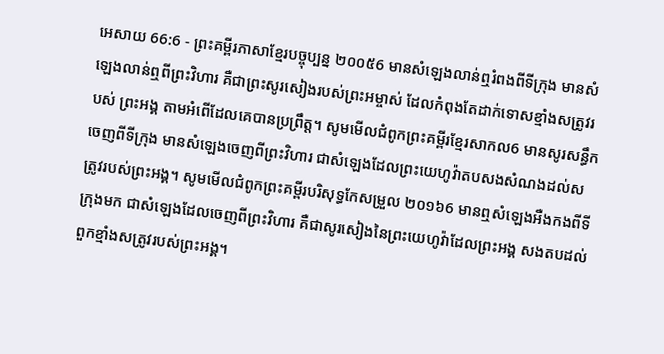អេសាយ 66:6 - ព្រះគម្ពីរភាសាខ្មែរបច្ចុប្បន្ន ២០០៥6 មានសំឡេងលាន់ឮរំពងពីទីក្រុង មានសំឡេងលាន់ឮពីព្រះវិហារ គឺជាព្រះសូរសៀងរបស់ព្រះអម្ចាស់ ដែលកំពុងតែដាក់ទោសខ្មាំងសត្រូវរបស់ ព្រះអង្គ តាមអំពើដែលគេបានប្រព្រឹត្ត។ សូមមើលជំពូកព្រះគម្ពីរខ្មែរសាកល6 មានសូរសន្ធឹកចេញពីទីក្រុង មានសំឡេងចេញពីព្រះវិហារ ជាសំឡេងដែលព្រះយេហូវ៉ាតបសងសំណងដល់សត្រូវរបស់ព្រះអង្គ។ សូមមើលជំពូកព្រះគម្ពីរបរិសុទ្ធកែសម្រួល ២០១៦6 មានឮសំឡេងអឺងកងពីទីក្រុងមក ជាសំឡេងដែលចេញពីព្រះវិហារ គឺជាសូរសៀងនៃព្រះយេហូវ៉ាដែលព្រះអង្គ សងតបដល់ពួកខ្មាំងសត្រូវរបស់ព្រះអង្គ។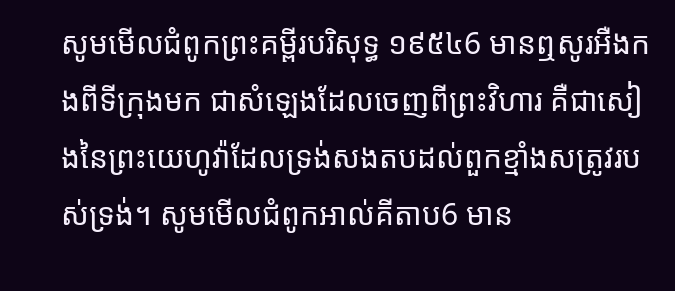សូមមើលជំពូកព្រះគម្ពីរបរិសុទ្ធ ១៩៥៤6 មានឮសូរអឺងកងពីទីក្រុងមក ជាសំឡេងដែលចេញពីព្រះវិហារ គឺជាសៀងនៃព្រះយេហូវ៉ាដែលទ្រង់សងតបដល់ពួកខ្មាំងសត្រូវរបស់ទ្រង់។ សូមមើលជំពូកអាល់គីតាប6 មាន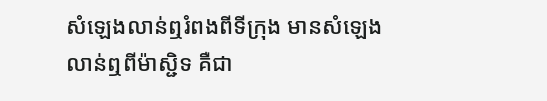សំឡេងលាន់ឮរំពងពីទីក្រុង មានសំឡេងលាន់ឮពីម៉ាស្ជិទ គឺជា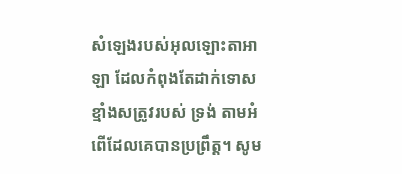សំឡេងរបស់អុលឡោះតាអាឡា ដែលកំពុងតែដាក់ទោសខ្មាំងសត្រូវរបស់ ទ្រង់ តាមអំពើដែលគេបានប្រព្រឹត្ត។ សូម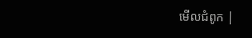មើលជំពូក |